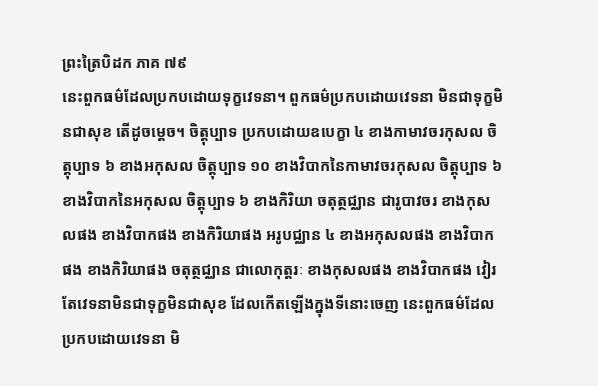ព្រះត្រៃបិដក ភាគ ៧៩
នេះពួកធម៌ដែលប្រកបដោយទុក្ខវេទនា។ ពួកធម៌ប្រកបដោយវេទនា មិនជាទុក្ខមិនជាសុខ តើដូចម្តេច។ ចិត្តុប្បាទ ប្រកបដោយឧបេក្ខា ៤ ខាងកាមាវចរកុសល ចិត្តុប្បាទ ៦ ខាងអកុសល ចិត្តុប្បាទ ១០ ខាងវិបាកនៃកាមាវចរកុសល ចិត្តុប្បាទ ៦ ខាងវិបាកនៃអកុសល ចិត្តុប្បាទ ៦ ខាងកិរិយា ចតុត្ថជ្ឈាន ជារូបាវចរ ខាងកុសលផង ខាងវិបាកផង ខាងកិរិយាផង អរូបជ្ឈាន ៤ ខាងអកុសលផង ខាងវិបាកផង ខាងកិរិយាផង ចតុត្ថជ្ឈាន ជាលោកុត្តរៈ ខាងកុសលផង ខាងវិបាកផង វៀរតែវេទនាមិនជាទុក្ខមិនជាសុខ ដែលកើតឡើងក្នុងទីនោះចេញ នេះពួកធម៌ដែលប្រកបដោយវេទនា មិ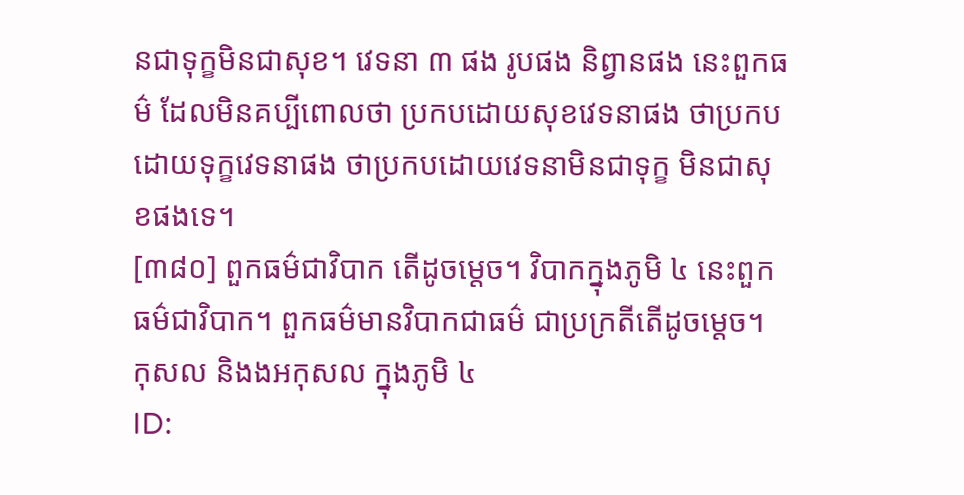នជាទុក្ខមិនជាសុខ។ វេទនា ៣ ផង រូបផង និព្វានផង នេះពួកធម៌ ដែលមិនគប្បីពោលថា ប្រកបដោយសុខវេទនាផង ថាប្រកបដោយទុក្ខវេទនាផង ថាប្រកបដោយវេទនាមិនជាទុក្ខ មិនជាសុខផងទេ។
[៣៨០] ពួកធម៌ជាវិបាក តើដូចម្តេច។ វិបាកក្នុងភូមិ ៤ នេះពួកធម៌ជាវិបាក។ ពួកធម៌មានវិបាកជាធម៌ ជាប្រក្រតីតើដូចម្តេច។ កុសល និងងអកុសល ក្នុងភូមិ ៤
ID: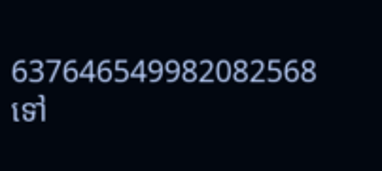637646549982082568
ទៅ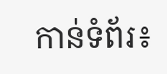កាន់ទំព័រ៖